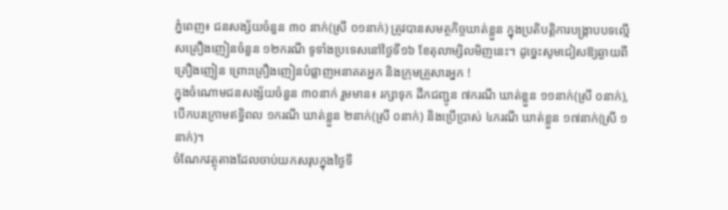ភ្នំពេញ៖ ជនសង្ស័យចំនួន ៣០ នាក់(ស្រី ០១នាក់) ត្រូវបានសមត្ថកិច្ចឃាត់ខ្លួន ក្នុងប្រតិបត្តិការបង្ក្រាបបទល្មើសគ្រឿងញៀនចំនួន ១២ករណី ទូទាំងប្រទេសនៅថ្ងៃទី១៦ ខែតុលាម្សិលមិញនេះ។ ដូច្នេះសូមជៀសឱ្យឆ្ងាយពីគ្រឿងញៀន ព្រោះគ្រឿងញៀនបំផ្លាញអនាគតអ្នក និងក្រុមគ្រួសារអ្នក !
ក្នុងចំណោមជនសង្ស័យចំនួន ៣០នាក់ រួមមាន៖ រក្សាទុក ដឹកជញ្ជូន ៧ករណី ឃាត់ខ្លួន ១១នាក់(ស្រី ០នាក់),បើកបរក្រោមឥទ្ធិពល ១ករណី ឃាត់ខ្លួន ២នាក់(ស្រី ០នាក់) និងប្រើប្រាស់ ៤ករណី ឃាត់ខ្លួន ១៧នាក់(ស្រី ១នាក់)។
ចំណែកវត្ថុតាងដែលចាប់យកសរុបក្នុងថ្ងៃទី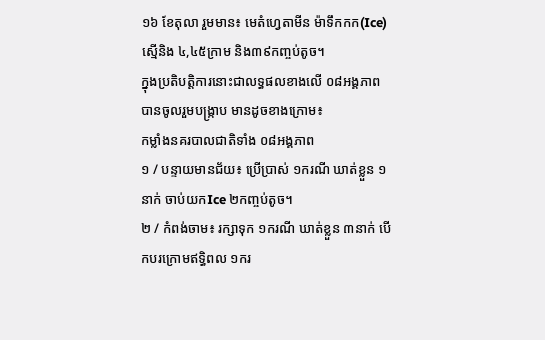១៦ ខែតុលា រួមមាន៖ មេតំហ្វេតាមីន ម៉ាទឹកកក(Ice) ស្មេីនិង ៤,៤៥ក្រាម និង៣៩កញ្ចប់តូច។
ក្នុងប្រតិបត្តិការនោះជាលទ្ធផលខាងលើ ០៨អង្គភាព បានចូលរួមបង្ក្រាប មានដូចខាងក្រោម៖
កម្លាំងនគរបាលជាតិទាំង ០៨អង្គភាព
១ / បន្ទាយមានជ័យ៖ ប្រើប្រាស់ ១ករណី ឃាត់ខ្លួន ១នាក់ ចាប់យកIce ២កញ្ចប់តូច។
២ / កំពង់ចាម៖ រក្សាទុក ១ករណី ឃាត់ខ្លួន ៣នាក់ បើកបរក្រោមឥទ្ធិពល ១ករ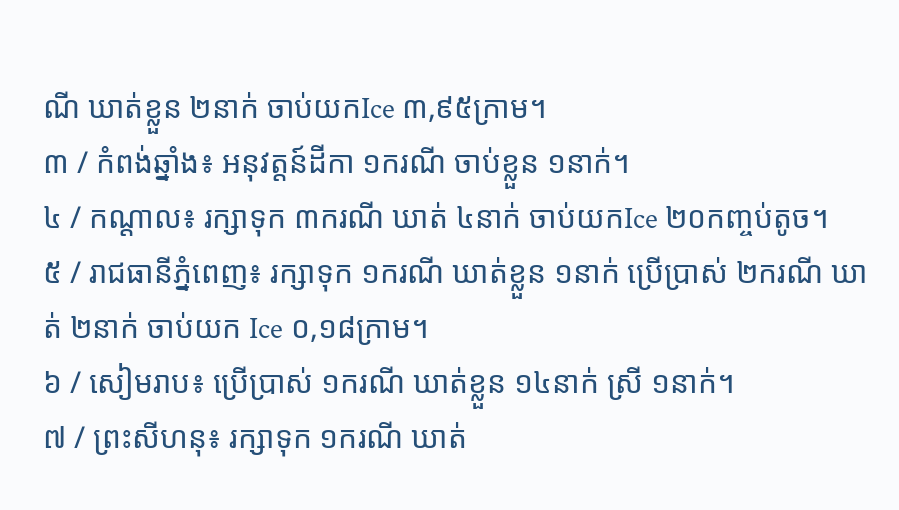ណី ឃាត់ខ្លួន ២នាក់ ចាប់យកIce ៣,៩៥ក្រាម។
៣ / កំពង់ឆ្នាំង៖ អនុវត្តន៍ដីកា ១ករណី ចាប់ខ្លួន ១នាក់។
៤ / កណ្តាល៖ រក្សាទុក ៣ករណី ឃាត់ ៤នាក់ ចាប់យកIce ២០កញ្ចប់តូច។
៥ / រាជធានីភ្នំពេញ៖ រក្សាទុក ១ករណី ឃាត់ខ្លួន ១នាក់ ប្រើប្រាស់ ២ករណី ឃាត់ ២នាក់ ចាប់យក Ice ០,១៨ក្រាម។
៦ / សៀមរាប៖ ប្រើប្រាស់ ១ករណី ឃាត់ខ្លួន ១៤នាក់ ស្រី ១នាក់។
៧ / ព្រះសីហនុ៖ រក្សាទុក ១ករណី ឃាត់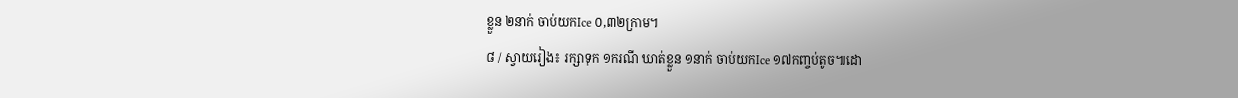ខ្លួន ២នាក់ ចាប់យកIce ០,៣២ក្រាម។
៨ / ស្វាយរៀង៖ រក្សាទុក ១ករណី ឃាត់ខ្លួន ១នាក់ ចាប់យកIce ១៧កញ្ចប់តូច៕ដោ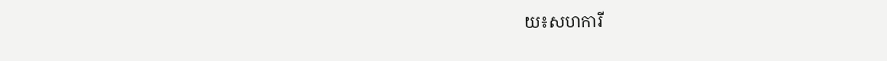យ៖សហការី